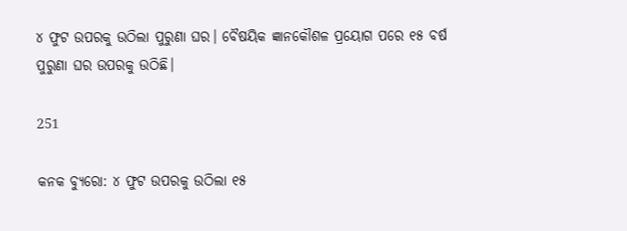୪ ଫୁଟ ଉପରକୁ ଉଠିଲା ପୁରୁଣା ଘର। ବୈଷୟିକ ଜ୍ଞାନକୌଶଳ ପ୍ରୟୋଗ ପରେ ୧୫ ବର୍ଷ ପୁରୁଣା ଘର ଉପରକୁ ଉଠିଛି।

251

କନକ ବ୍ୟୁରୋ: ୪ ଫୁଟ ଉପରକୁ ଉଠିଲା ୧୫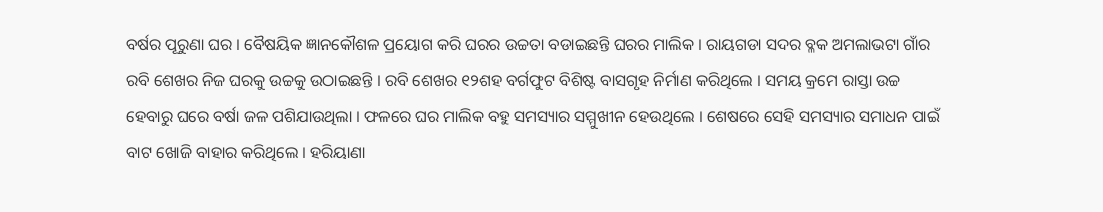ବର୍ଷର ପୂରୁଣା ଘର । ବୈଷୟିକ ଜ୍ଞାନକୌଶଳ ପ୍ରୟୋଗ କରି ଘରର ଉଚ୍ଚତା ବଡାଇଛନ୍ତି ଘରର ମାଲିକ । ରାୟଗଡା ସଦର ବ୍ଳକ ଅମଲାଭଟା ଗାଁର ରବି ଶେଖର ନିଜ ଘରକୁ ଉଚ୍ଚକୁ ଉଠାଇଛନ୍ତି । ରବି ଶେଖର ୧୨ଶହ ବର୍ଗଫୁଟ ବିଶିଷ୍ଟ ବାସଗୃହ ନିର୍ମାଣ କରିଥିଲେ । ସମୟ କ୍ରମେ ରାସ୍ତା ଉଚ୍ଚ ହେବାରୁ ଘରେ ବର୍ଷା ଜଳ ପଶିଯାଉଥିଲା । ଫଳରେ ଘର ମାଲିକ ବହୁ ସମସ୍ୟାର ସମ୍ମୁଖୀନ ହେଉଥିଲେ । ଶେଷରେ ସେହି ସମସ୍ୟାର ସମାଧନ ପାଇଁ ବାଟ ଖୋଜି ବାହାର କରିଥିଲେ । ହରିୟାଣା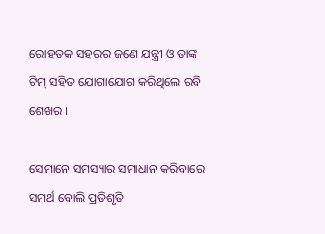ରୋହତକ ସହରର ଜଣେ ଯନ୍ତ୍ରୀ ଓ ତାଙ୍କ ଟିମ୍ ସହିତ ଯୋଗାଯୋଗ କରିଥିଲେ ରବି ଶେଖର ।

ସେମାନେ ସମସ୍ୟାର ସମାଧାନ କରିବାରେ ସମର୍ଥ ବୋଲି ପ୍ରତିଶୃତି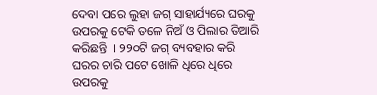ଦେବା ପରେ ଲୁହା ଜଗ୍ ସାହାର୍ଯ୍ୟରେ ଘରକୁ ଉପରକୁ ଟେକି ତଳେ ନିଅଁ ଓ ପିଲାର ତିଆରି କରିଛନ୍ତି  । ୨୨୦ଟି ଜଗ୍ ବ୍ୟବହାର କରି ଘରର ଚାରି ପଟେ ଖୋଳି ଧିରେ ଧିରେ ଉପରକୁ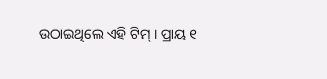ଉଠାଇଥିଲେ ଏହି ଟିମ୍ । ପ୍ରାୟ ୧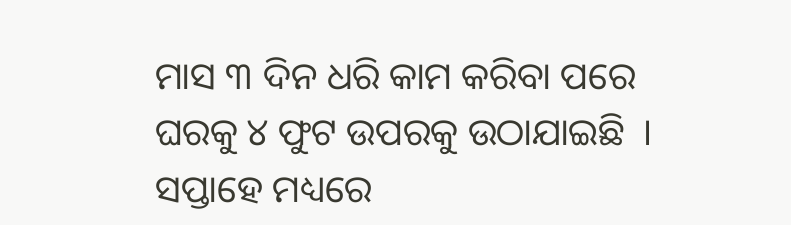ମାସ ୩ ଦିନ ଧରି କାମ କରିବା ପରେ ଘରକୁ ୪ ଫୁଟ ଉପରକୁ ଉଠାଯାଇଛି  । ସପ୍ତାହେ ମଧ୍ୟରେ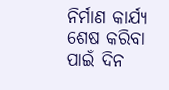ନିର୍ମାଣ କାର୍ଯ୍ୟ ଶେଷ କରିବା ପାଇଁ ଦିନ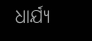ଧାର୍ଯ୍ୟ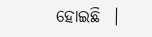ହୋଇଛି  ।